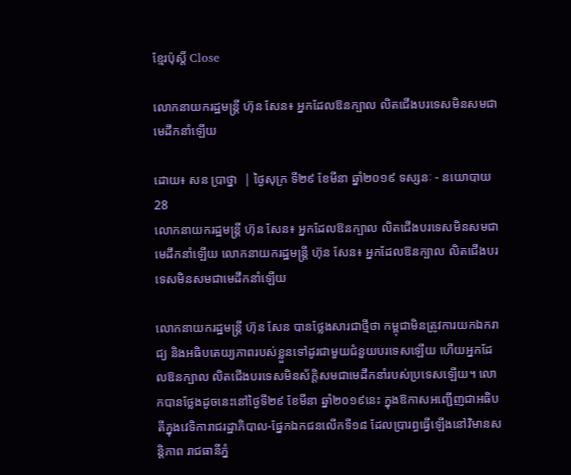ខ្មែរប៉ុស្ដិ៍ Close

លោកនាយករដ្ឋមន្រ្តី ហ៊ុន សែន៖ អ្នកដែលឱនក្បាល លិតជើងបរទេសមិនសមជាមេដឹកនាំឡើយ

ដោយ៖ សន ប្រាថ្នា  | ថ្ងៃសុក្រ ទី២៩ ខែមីនា ឆ្នាំ២០១៩ ទស្សនៈ - នយោបាយ 28
លោកនាយករដ្ឋមន្រ្តី ហ៊ុន សែន៖ អ្នកដែលឱនក្បាល លិតជើងបរទេសមិនសមជាមេដឹកនាំឡើយ លោកនាយករដ្ឋមន្រ្តី ហ៊ុន សែន៖ អ្នកដែលឱនក្បាល លិតជើងបរទេសមិនសមជាមេដឹកនាំឡើយ

លោកនាយករដ្ឋមន្រ្តី ហ៊ុន សែន បានថ្លែងសារជាថ្មីថា កម្ពុជាមិនត្រូវការយកឯករាជ្យ និងអធិបតេយ្យភាពរបស់ខ្លួនទៅដូរជាមួយជំនួយបរទេសឡើយ ហើយអ្នកដែលឱនក្បាល លិតជើងបរទេសមិនស័ក្តិសមជាមេដឹកនាំរបស់ប្រទេសឡើយ។ លោកបានថ្លែងដូចនេះនៅថ្ងៃទី២៩ ខែមីនា ឆ្នាំ២០១៩នេះ ក្នុងឱកាសអញ្ជើញជាអធិបតីក្នុងវេទិការាជរដ្ឋាភិបាល-ផ្នែកឯកជនលើកទី១៨ ដែលប្រារព្ធធ្វើឡើងនៅវិមានសន្តិភាព រាជធានីភ្នំ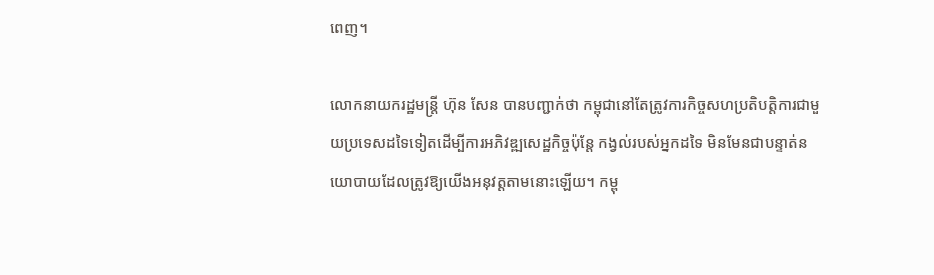ពេញ។

លោកនាយករដ្ឋមន្រ្តី ហ៊ុន សែន បានបញ្ជាក់ថា កម្ពុជានៅតែត្រូវការកិច្ចសហប្រតិបត្តិការជាមួយប្រទេសដទៃទៀតដើម្បីការអភិវឌ្ឍសេដ្ឋកិច្ចប៉ុន្តែ កង្វល់របស់អ្នកដទៃ មិនមែនជាបន្ទាត់នយោបាយដែលត្រូវឱ្យយើងអនុវត្តតាមនោះឡើយ។ កម្ពុ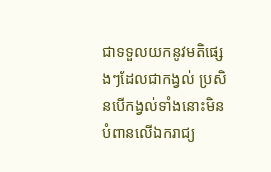ជាទទួលយកនូវមតិផ្សេងៗដែលជាកង្វល់ ប្រសិនបើកង្វល់ទាំងនោះមិនបំពានលើឯករាជ្យ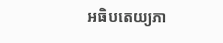អធិបតេយ្យភា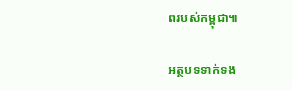ពរបស់កម្ពុជា៕

អត្ថបទទាក់ទង